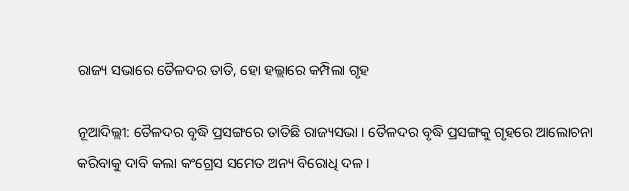ରାଜ୍ୟ ସଭାରେ ତୈଳଦର ତାତି, ହୋ ହଲ୍ଲାରେ କମ୍ପିଲା ଗୃହ

ନୂଆଦିଲ୍ଲୀ: ତୈଳଦର ବୃଦ୍ଧି ପ୍ରସଙ୍ଗରେ ତାତିଛି ରାଜ୍ୟସଭା । ତୈଳଦର ବୃଦ୍ଧି ପ୍ରସଙ୍ଗକୁ ଗୃହରେ ଆଲୋଚନା କରିବାକୁ ଦାବି କଲା କଂଗ୍ରେସ ସମେତ ଅନ୍ୟ ବିରୋଧି ଦଳ ।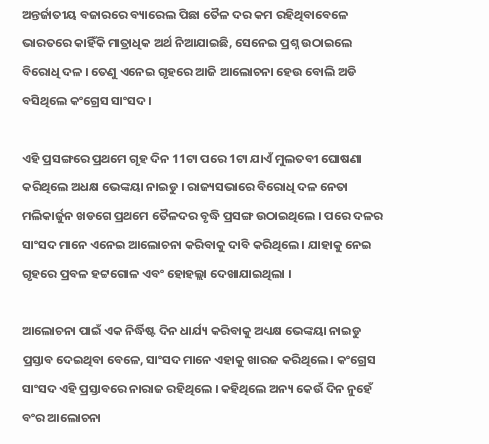ଅନ୍ତର୍ଜାତୀୟ ବଜାରରେ ବ୍ୟାରେଲ ପିଛା ତୈଳ ଦର କମ ରହିଥିବାବେଳେ ଭାରତରେ କାହିଁକି ମାତ୍ରାଧିକ ଅର୍ଥ ନିଆଯାଇଛି, ସେନେଇ ପ୍ରଶ୍ନ ଉଠାଇଲେ ବିରୋଧି ଦଳ । ତେଣୁ ଏନେଇ ଗୃହରେ ଆଜି ଆଲୋଚନା ହେଉ ବୋଲି ଅଡି ବସିଥିଲେ କଂଗ୍ରେସ ସାଂସଦ ।

ଏହି ପ୍ରସଙ୍ଗରେ ପ୍ରଥମେ ଗୃହ ଦିନ 11ଟା ପରେ 1ଟା ଯାଏଁ ମୁଲତବୀ ଘୋଷଣା କରିଥିଲେ ଅଧକ୍ଷ ଭେଙ୍କୟା ନାଇଡୁ । ରାଜ୍ୟସଭାରେ ବିରୋଧି ଦଳ ନେତା ମଲିକାର୍ଜୁନ ଖଡଗେ ପ୍ରଥମେ ତୈଳଦର ବୃଦ୍ଧି ପ୍ରସଙ୍ଗ ଉଠାଇଥିଲେ । ପରେ ଦଳର ସାଂସଦ ମାନେ ଏନେଇ ଆଲୋଚନା କରିବାକୁ ଦାବି କରିଥିଲେ । ଯାହାକୁ ନେଇ ଗୃହରେ ପ୍ରବଳ ହଟ୍ଟଗୋଳ ଏବଂ ହୋହଲ୍ଲା ଦେଖାଯାଇଥିଲା ।

ଆଲୋଚନା ପାଇଁ ଏକ ନିର୍ଦ୍ଧିଷ୍ଟ ଦିନ ଧାର୍ଯ୍ୟ କରିବାକୁ ଅଧ୍ୟକ୍ଷ ଭେଙ୍କୟା ନାଇଡୁ ପ୍ରସ୍ତାବ ଦେଇଥିବା ବେଳେ, ସାଂସଦ ମାନେ ଏହାକୁ ଖାରଜ କରିଥିଲେ । କଂଗ୍ରେସ ସାଂସଦ ଏହି ପ୍ରସ୍ତାବରେ ନାରାଜ ରହିଥିଲେ । କହିଥିଲେ ଅନ୍ୟ କେଉଁ ଦିନ ନୁହେଁ ବଂର ଆଲୋଚନା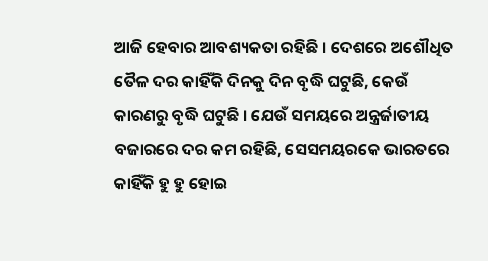ଆଜି ହେବାର ଆବଶ୍ୟକତା ରହିଛି । ଦେଶରେ ଅଶୌଧିତ ତୈଳ ଦର କାହିଁକି ଦିନକୁ ଦିନ ବୃଦ୍ଧି ଘଟୁଛି, କେଉଁ କାରଣରୁ ବୃଦ୍ଧି ଘଟୁଛି । ଯେଉଁ ସମୟରେ ଅନ୍ତ୍ରର୍ଜାତୀୟ ବଜାରରେ ଦର କମ ରହିଛି, ସେସମୟରକେ ଭାରତରେ କାହିଁକି ହୁ ହୁ ହୋଇ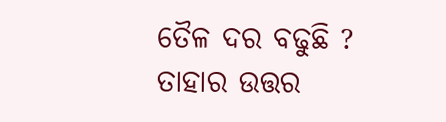ତୈଳ ଦର ବଢୁଛି ? ତାହାର ଉତ୍ତର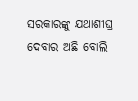ସରକାରଙ୍କୁ ଯଥାଶୀଘ୍ର ଦେବାର ଅଛି ବୋଲି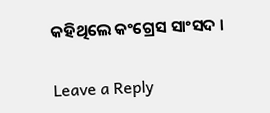କହିଥିଲେ କଂଗ୍ରେସ ସାଂସଦ ।

Leave a Reply